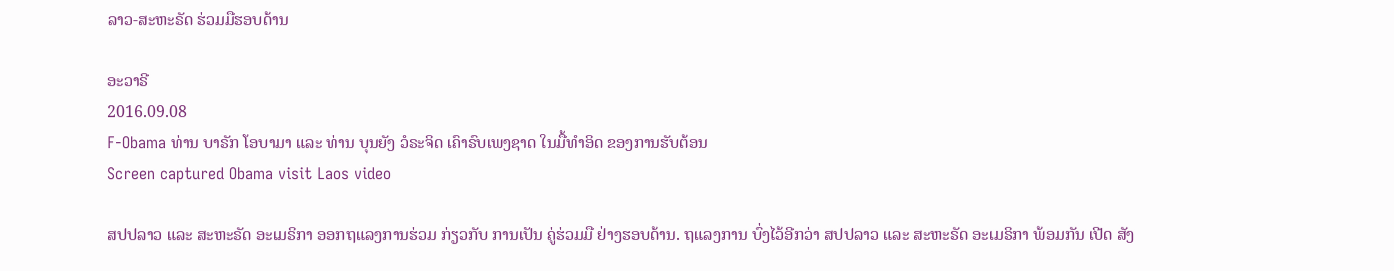ລາວ-ສະຫະຣັດ ຮ່ວມມືຮອບດ້ານ

ອະວາຣີ
2016.09.08
F-Obama ທ່ານ ບາຣັກ ໂອບາມາ ແລະ ທ່ານ ບຸນຍັງ ວໍຣະຈິດ ເຄົາຣົບເພງຊາດ ໃນມື້ທໍາອິດ ຂອງການຮັບຕ້ອນ
Screen captured Obama visit Laos video

ສປປລາວ ແລະ ສະຫະຣັດ ອະເມຣິກາ ອອກຖແລງການຮ່ວມ ກ່ຽວກັບ ການເປັນ ຄູ່ຮ່ວມມື ຢ່າງຮອບດ້ານ. ຖແລງການ ບົ່ງໄວ້ອີກວ່າ ສປປລາວ ແລະ ສະຫະຣັດ ອະເມຣິກາ ພ້ອມກັນ ເປີດ ສັງ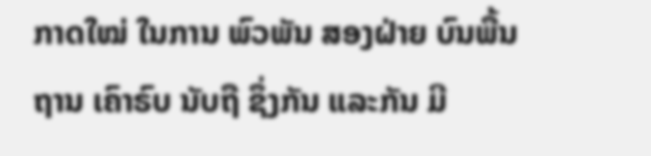ກາດໃໝ່ ໃນການ ພົວພັນ ສອງຝ່າຍ ບົນພື້ນຖານ ເຄົາຣົບ ນັບຖື ຊຶ່ງກັນ ແລະກັນ ມີ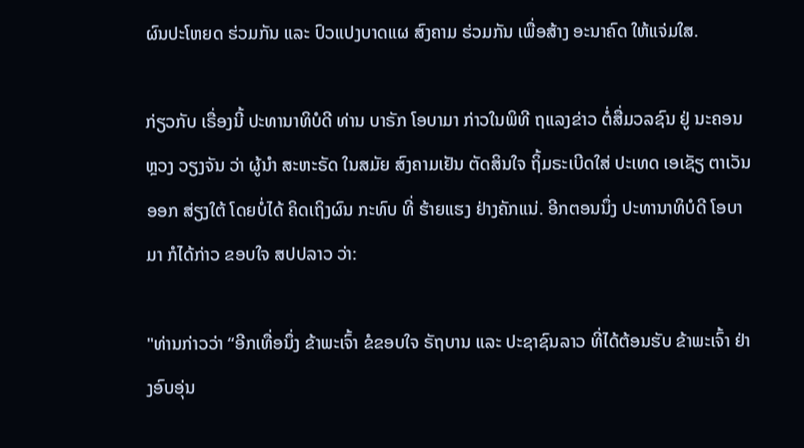ຜົນປະໂຫຍດ ຮ່ວມກັນ ແລະ ປົວແປງບາດແຜ ສົງຄາມ ຮ່ວມກັນ ເພື່ອສ້າງ ອະນາຄົດ ໃຫ້ແຈ່ມໃສ.

ກ່ຽວກັບ ເຣື່ອງນີ້ ປະທານາທິບໍດີ ທ່ານ ບາຣັກ ໂອບາມາ ກ່າວໃນພິທີ ຖແລງຂ່າວ ຕໍ່ສື່ມວລຊົນ ຢູ່ ນະຄອນຫຼວງ ວຽງຈັນ ວ່າ ຜູ້ນຳ ສະຫະຣັດ ໃນສມັຍ ສົງຄາມເຢັນ ຕັດສິນໃຈ ຖິ້ມຣະເບີດໃສ່ ປະເທດ ເອເຊັຽ ຕາເວັນອອກ ສ່ຽງໃຕ້ ໂດຍບໍ່ໄດ້ ຄິດເຖິງຜົນ ກະທົບ ທີ່ ຮ້າຍແຮງ ຢ່າງຄັກແນ່. ອີກຕອນນຶ່ງ ປະທານາທິບໍດີ ໂອບາມາ ກໍໄດ້ກ່າວ ຂອບໃຈ ສປປລາວ ວ່າ:

"ທ່ານກ່າວວ່າ “ອີກເທື່ອນຶ່ງ ຂ້າພະເຈົ້າ ຂໍຂອບໃຈ ຣັຖບານ ແລະ ປະຊາຊົນລາວ ທີ່ໄດ້ຕ້ອນຮັບ ຂ້າພະເຈົ້າ ຢ່າງອົບອຸ່ນ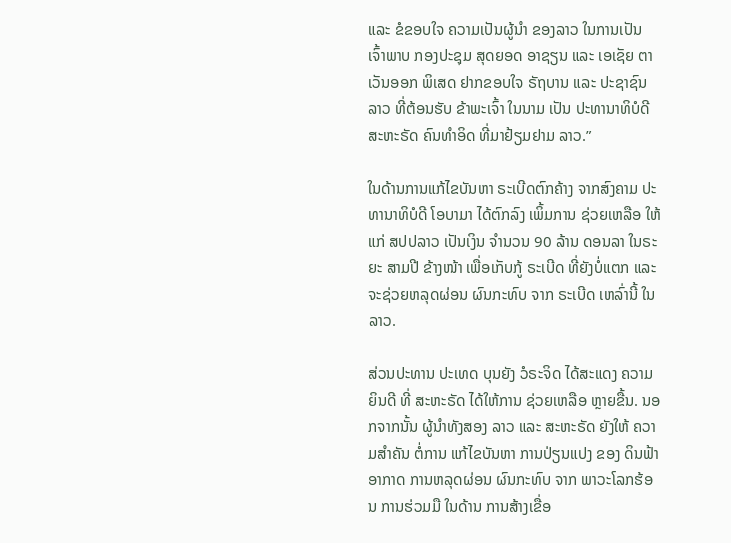ແລະ ຂໍຂອບໃຈ ຄວາມເປັນຜູ້ນຳ ຂອງລາວ ໃນການເປັນ ເຈົ້າພາບ ກອງປະຊຸມ ສຸດຍອດ ອາຊຽນ ແລະ ເອເຊັຍ ຕາເວັນອອກ ພິເສດ ຢາກຂອບໃຈ ຣັຖບານ ແລະ ປະຊາຊົນ ລາວ ທີ່ຕ້ອນຮັບ ຂ້າພະເຈົ້າ ໃນນາມ ເປັນ ປະທານາທິບໍດີ ສະຫະຣັດ ຄົນທຳອິດ ທີ່ມາຢ້ຽມຢາມ ລາວ.”

ໃນດ້ານການແກ້ໄຂບັນຫາ ຣະເບີດຕົກຄ້າງ ຈາກສົງຄາມ ປະທານາທິບໍດີ ໂອບາມາ ໄດ້ຕົກລົງ ເພິ້ມການ ຊ່ວຍເຫລືອ ໃຫ້ແກ່ ສປປລາວ ເປັນເງິນ ຈຳນວນ 90 ລ້ານ ດອນລາ ໃນຣະຍະ ສາມປີ ຂ້າງໜ້າ ເພື່ອເກັບກູ້ ຣະເບີດ ທີ່ຍັງບໍ່ແຕກ ແລະ ຈະຊ່ວຍຫລຸດຜ່ອນ ຜົນກະທົບ ຈາກ ຣະເບີດ ເຫລົ່ານີ້ ໃນລາວ.

ສ່ວນປະທານ ປະເທດ ບຸນຍັງ ວໍຣະຈິດ ໄດ້ສະແດງ ຄວາມຍິນດີ ທີ່ ສະຫະຣັດ ໄດ້ໃຫ້ການ ຊ່ວຍເຫລືອ ຫຼາຍຂື້ນ. ນອກຈາກນັ້ນ ຜູ້ນຳທັງສອງ ລາວ ແລະ ສະຫະຣັດ ຍັງໃຫ້ ຄວາມສໍາຄັນ ຕໍ່ການ ແກ້ໄຂບັນຫາ ການປ່ຽນແປງ ຂອງ ດິນຟ້າອາກາດ ການຫລຸດຜ່ອນ ຜົນກະທົບ ຈາກ ພາວະໂລກຮ້ອນ ການຮ່ວມມື ໃນດ້ານ ການສ້າງເຂື່ອ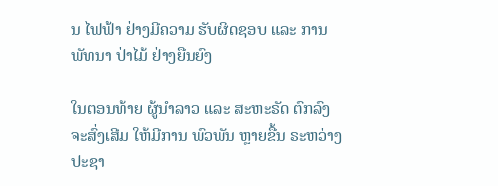ນ ໄຟຟ້າ ຢ່າງມີຄວາມ ຮັບຜິດຊອບ ແລະ ການພັທນາ ປ່າໄມ້ ຢ່າງຍືນຍົງ

ໃນຕອນທ້າຍ ຜູ້ນຳລາວ ແລະ ສະຫະຣັດ ຕົກລົງ ຈະສົ່ງເສີມ ໃຫ້ມີການ ພົວພັນ ຫຼາຍຂື້ນ ຣະຫວ່າງ ປະຊາ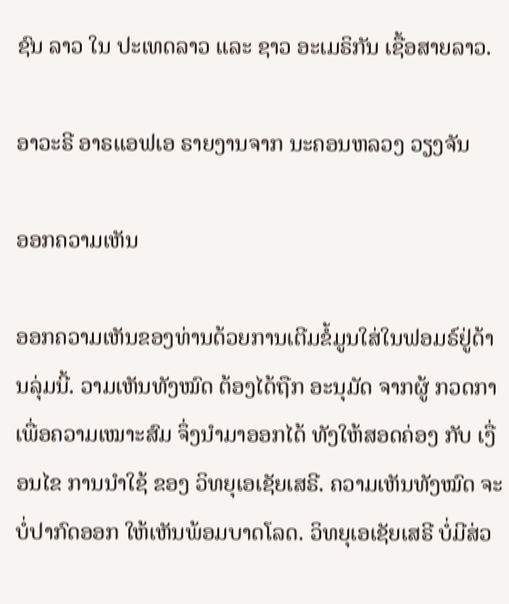ຊົນ ລາວ ໃນ ປະເທດລາວ ແລະ ຊາວ ອະເມຣິກັນ ເຊື້ອສາຍລາວ.

ອາວະຣີ ອາຣແອຟເອ ຣາຍງານຈາກ ນະຄອນຫລວງ ວຽງຈັນ

ອອກຄວາມເຫັນ

ອອກຄວາມເຫັນຂອງທ່ານດ້ວຍການເຕີມຂໍ້ມູນໃສ່ໃນຟອມຣ໌ຢູ່ດ້ານລຸ່ມນີ້. ວາມເຫັນທັງໝົດ ຕ້ອງໄດ້ຖືກ ອະນຸມັດ ຈາກຜູ້ ກວດກາ ເພື່ອຄວາມເໝາະສົມ ຈຶ່ງນໍາມາອອກໄດ້ ທັງໃຫ້ສອດຄ່ອງ ກັບ ເງື່ອນໄຂ ການນຳໃຊ້ ຂອງ ວິທຍຸເອເຊັຍເສຣີ. ຄວາມເຫັນທັງໝົດ ຈະບໍ່ປາກົດອອກ ໃຫ້ເຫັນພ້ອມບາດໂລດ. ວິທຍຸເອເຊັຍເສຣີ ບໍ່ມີສ່ວ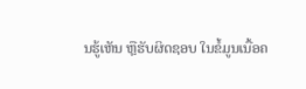ນຮູ້ເຫັນ ຫຼືຮັບຜິດຊອບ ໃນຂໍ້ມູນເນື້ອຄ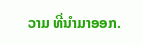ວາມ ທີ່ນໍາມາອອກ.